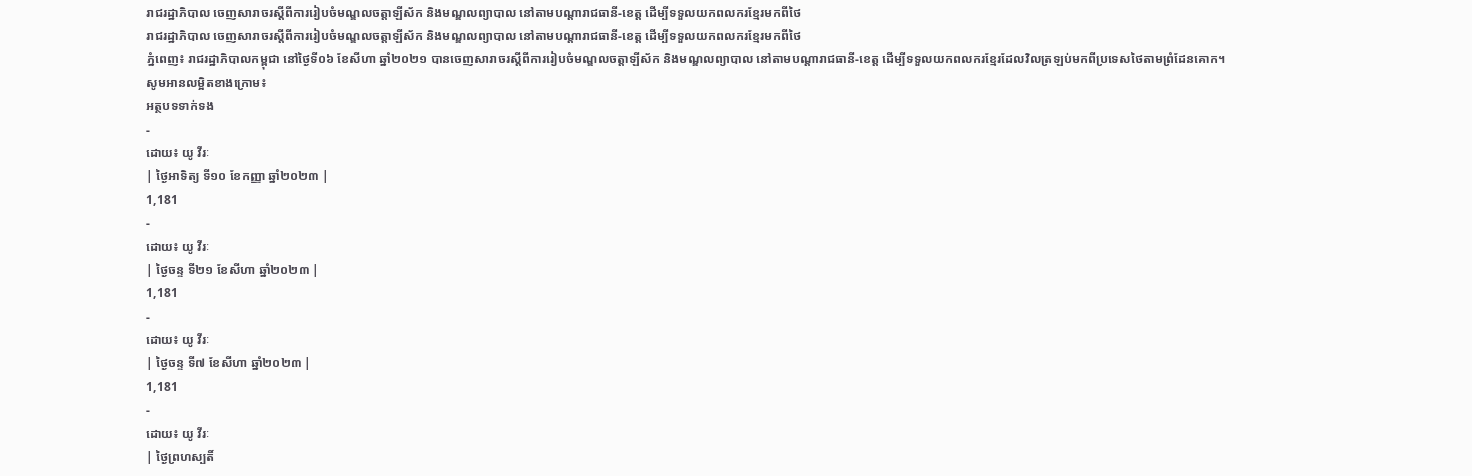រាជរដ្ឋាភិបាល ចេញសារាចរស្តីពីការរៀបចំមណ្ឌលចត្តាឡីស័ក និងមណ្ឌលព្យាបាល នៅតាមបណ្តារាជធានី-ខេត្ត ដើម្បីទទួលយកពលករខ្មែរមកពីថៃ
រាជរដ្ឋាភិបាល ចេញសារាចរស្តីពីការរៀបចំមណ្ឌលចត្តាឡីស័ក និងមណ្ឌលព្យាបាល នៅតាមបណ្តារាជធានី-ខេត្ត ដើម្បីទទួលយកពលករខ្មែរមកពីថៃ
ភ្នំពេញ៖ រាជរដ្ឋាភិបាលកម្ពុជា នៅថ្ងៃទី០៦ ខែសីហា ឆ្នាំ២០២១ បានចេញសារាចរស្តីពីការរៀបចំមណ្ឌលចត្តាឡីស័ក និងមណ្ឌលព្យាបាល នៅតាមបណ្តារាជធានី-ខេត្ត ដើម្បីទទួលយកពលករខ្មែរដែលវិលត្រឡប់មកពីប្រទេសថៃតាមព្រំដែនគោក។
សូមអានលម្អិតខាងក្រោម៖
អត្ថបទទាក់ទង
-
ដោយ៖ យូ វីរៈ
| ថ្ងៃអាទិត្យ ទី១០ ខែកញ្ញា ឆ្នាំ២០២៣ |
1,181
-
ដោយ៖ យូ វីរៈ
| ថ្ងៃចន្ទ ទី២១ ខែសីហា ឆ្នាំ២០២៣ |
1,181
-
ដោយ៖ យូ វីរៈ
| ថ្ងៃចន្ទ ទី៧ ខែសីហា ឆ្នាំ២០២៣ |
1,181
-
ដោយ៖ យូ វីរៈ
| ថ្ងៃព្រហស្បតិ៍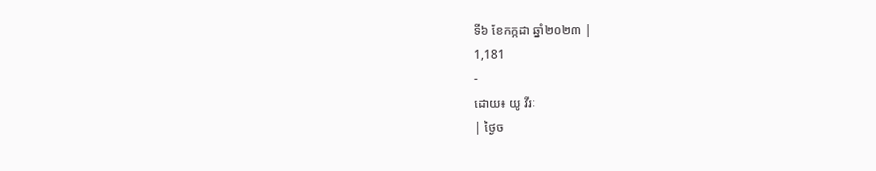ទី៦ ខែកក្កដា ឆ្នាំ២០២៣ |
1,181
-
ដោយ៖ យូ វីរៈ
| ថ្ងៃច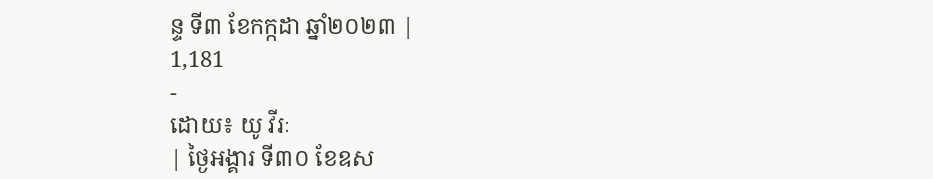ន្ទ ទី៣ ខែកក្កដា ឆ្នាំ២០២៣ |
1,181
-
ដោយ៖ យូ វីរៈ
| ថ្ងៃអង្គារ ទី៣០ ខែឧស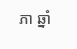ភា ឆ្នាំ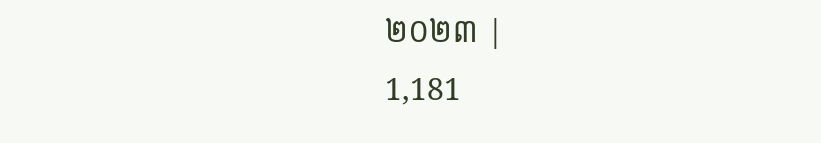២០២៣ |
1,181